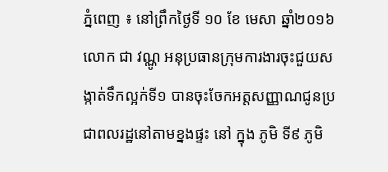ភ្នំពេញ ៖ នៅព្រឹកថ្ងៃទី ១០ ខែ មេសា ឆ្នាំ២០១៦ លោក ជា វណ្ណូ អនុប្រធានក្រុមការងារចុះជួយសង្កាត់ទឹកល្អក់ទី១ បានចុះចែកអត្តសញ្ញាណជូនប្រជាពលរដ្ឋនៅតាមខ្នងផ្ទះ នៅ ក្នុង ភូមិ ទី៩ ភូមិ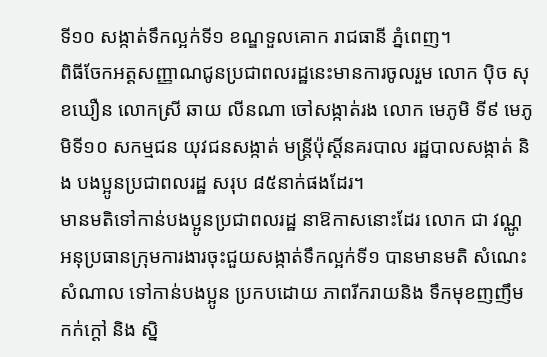ទី១០ សង្កាត់ទឹកល្អក់ទី១ ខណ្ឌទួលគោក រាជធានី ភ្នំពេញ។
ពិធីចែកអត្តសញ្ញាណជូនប្រជាពលរដ្ឋនេះមានការចូលរួម លោក ប៉ិច សុខឃឿន លោកស្រី ឆាយ លីនណា ចៅសង្កាត់រង លោក មេភូមិ ទី៩ មេភូមិទី១០ សកម្មជន យុវជនសង្កាត់ មន្ត្រីប៉ុស្តិ៍នគរបាល រដ្ឋបាលសង្កាត់ និង បងប្អូនប្រជាពលរដ្ឋ សរុប ៨៥នាក់ផងដែរ។
មានមតិទៅកាន់បងប្អូនប្រជាពលរដ្ឋ នាឱកាសនោះដែរ លោក ជា វណ្ណូ អនុប្រធានក្រុមការងារចុះជួយសង្កាត់ទឹកល្អក់ទី១ បានមានមតិ សំណេះសំណាល ទៅកាន់បងប្អូន ប្រកបដោយ ភាពរីករាយនិង ទឹកមុខញញឹម កក់ក្ដៅ និង ស្និ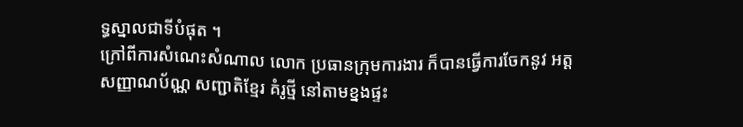ទ្ធស្នាលជាទីបំផុត ។
ក្រៅពីការសំណេះសំណាល លោក ប្រធានក្រុមការងារ ក៏បានធ្វើការចែកនូវ អត្តសញ្ញាណប័ណ្ណ សញ្ជាតិខ្មែរ គំរូថ្មី នៅតាមខ្នងផ្ទះ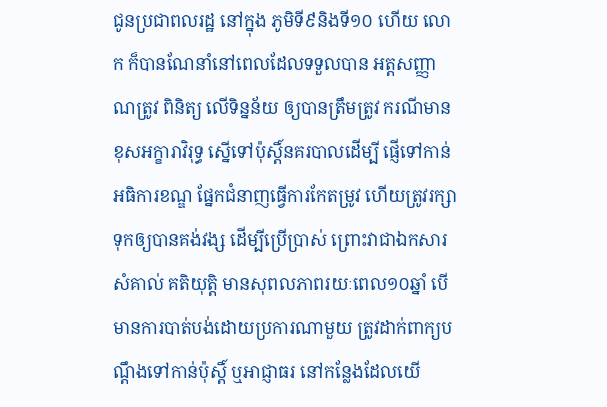ជូនប្រជាពលរដ្ឋ នៅក្នុង ភូមិទី៩និងទី១០ ហើយ លោក ក៏បានណែនាំនៅពេលដែលទទួលបាន អត្តសញ្ញាណត្រូវ ពិនិត្យ លើទិន្នន័យ ឲ្យបានត្រឹមត្រូវ ករណីមានខុសអក្ខារាវិរុទ្ធ ស្នើទៅប៉ុស្ដិ៍នគរបាលដើម្បី ផ្ញើទៅកាន់អធិការខណ្ឌ ផ្នែកជំនាញធ្វើការកែតម្រូវ ហើយត្រូវរក្សាទុកឲ្យបានគង់វង្ស ដើម្បីប្រើប្រាស់ ព្រោះវាជាឯកសារសំគាល់ គតិយុត្តិ មានសុពលភាពរយៈពេល១០ឆ្នាំ បើមានការបាត់បង់ដោយប្រការណាមួយ ត្រូវដាក់ពាក្យបណ្ដឹងទៅកាន់ប៉ុស្តិ៍ ឬអាជ្ញាធរ នៅកន្លែងដែលយើ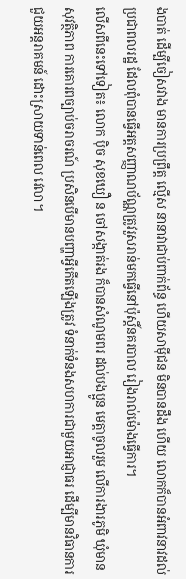ងបាត់ ដើម្បីចៀសវាង មានការប្រព្រឹត្ត ល្មើស នានាវាជាប់ពាក់ព័ន្ធ ហើយសាម៉ីជន មិនបានដឹង ហើយ លោកក៏បានអំពាវនាវដល់ប្រជាពលរដ្ឋ ដែលពុំបានធ្វើអត្តសញ្ញាណប័ណ្ណត្រូវរួសរាន់មកធ្វើនៅប៉ុស្តិ៍នគរបាល រៀងរាល់ម៉ោងធ្វើការ។
លើសពីនេះទៅទៀត៖ លោក ប៉ិច សុខឃឿ ន ចៅសង្កាត់រង ក៏បានសំណូមពរ ដល់បងប្អូន មេត្តាចូលរួម លើការងារភូមិ ឃុំមានសុវត្ថិភាព ការគោរពច្បាប់ចរាចរណ៍ ប្រសិនបើមានបញ្ហាអ្វីកើតឡើងត្រូវ ទំនាក់ទំនងសហការជាមួយអាជ្ញាធរ ដើម្បីមានវិធានការ ជួយអន្តរាគមន៍ ដោះស្រាយទាន់ពេល វេលា។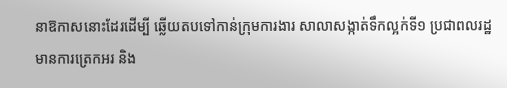នាឱកាសនោះដែរដើម្បី ឆ្លើយតបទៅកាន់ក្រុមការងារ សាលាសង្កាត់ទឹកល្អក់ទី១ ប្រជាពលរដ្ឋ មានការត្រេកអរ និង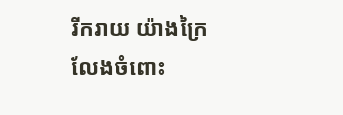រីករាយ យ៉ាងក្រៃលែងចំពោះ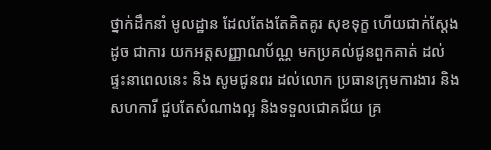ថ្នាក់ដឹកនាំ មូលដ្ឋាន ដែលតែងតែគិតគូរ សុខទុក្ខ ហើយជាក់ស្ដែងដូច ជាការ យកអត្តសញ្ញាណប័ណ្ណ មកប្រគល់ជូនពួកគាត់ ដល់ផ្ទះនាពេលនេះ និង សូមជូនពរ ដល់លោក ប្រធានក្រុមការងារ និងសហការី ជួបតែសំណាងល្អ និងទទួលជោគជ័យ គ្រ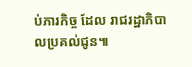ប់ភារកិច្ច ដែល រាជរដ្ឋាភិបាលប្រគល់ជូន៕